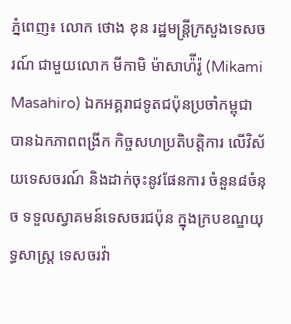ភ្នំពេញ៖ លោក ថោង ខុន រដ្ឋមន្ត្រីក្រសួងទេសចរណ៍ ជាមួយលោក មីកាមិ ម៉ាសាហ៉ីរ៉ូ (Mikami Masahiro) ឯកអគ្គរាជទូតជប៉ុនប្រចាំកម្ពុជា បានឯកភាពពង្រីក កិច្ចសហប្រតិបត្តិការ លើវិស័យទេសចរណ៍ និងដាក់ចុះនូវផែនការ ចំនួន៨ចំនុច ទទួលស្វាគមន៍ទេសចរជប៉ុន ក្នុងក្របខណ្ឌយុទ្ធសាស្ត្រ ទេសចរវ៉ា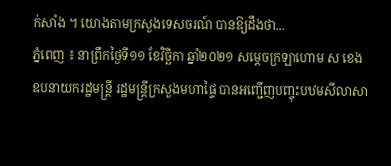ក់សាំង ។ យោងតាមក្រសួងទេសចរណ៍ បានឱ្យដឹងថា...
ភ្នំពេញ ៖ នាព្រឹកថ្ងៃទី១១ ខែវិច្ឆិកា ឆ្នាំ២០២១ សម្ដេចក្រឡាហោម ស ខេង ឧបនាយករដ្ឋមន្ដ្រី រដ្ឋមន្ដ្រីក្រសួងមហាផ្ទៃ បានអញ្ជើញបញ្ចុះបឋមសីលាសា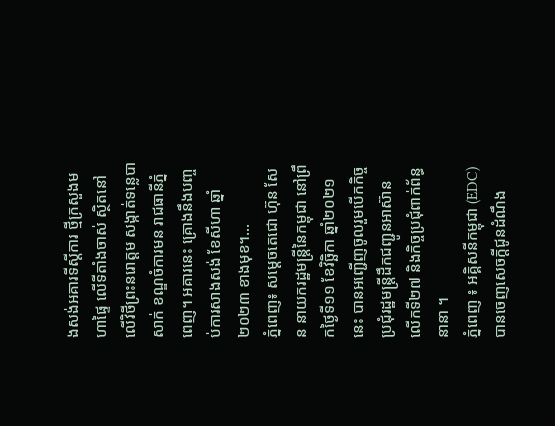ងសង់អគារទីស្ដីការ ថ្មីក្រសួងមហាផ្ទៃ លើទីតាំងចាស់ ស្ថិតនៅលើវិថីព្រះនរោត្តម សង្កាត់ទន្លេបាសាក់ ខណ្ឌចំការមន រាជធានីភ្នំពេញ។ អគារនេះ គ្រោងនឹងបញ្ចប់ការសាងសង់ ខែសីហា ឆ្នាំ២០២៣ ខាងមុខ។...
ភ្នំពេញ៖ សម្តេចតេជោ ហ៊ុន សែន នាយករដ្ឋមន្ត្រីនៃកម្ពុជា នៅព្រឹកថ្ងៃទី១១ ខែវិច្ឆិកា ឆ្នាំ២០២១នេះ បានអញ្ជើញចូលរួមបើកកិច្ចប្រជុំរដ្ឋមន្ត្រីដឹកជញ្ជូនអាស៊ានលើកទី២៧ និងកិច្ចប្រជុំពាក់ព័ន្ធនានា ។
ភ្នំពេញ ៖ អគ្គិសនីកម្ពុជា (EDC) បានចេញសេចក្តីជូនដំណឹង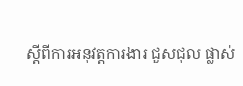ស្តីពីការអនុវត្តការងារ ជួសជុល ផ្លាស់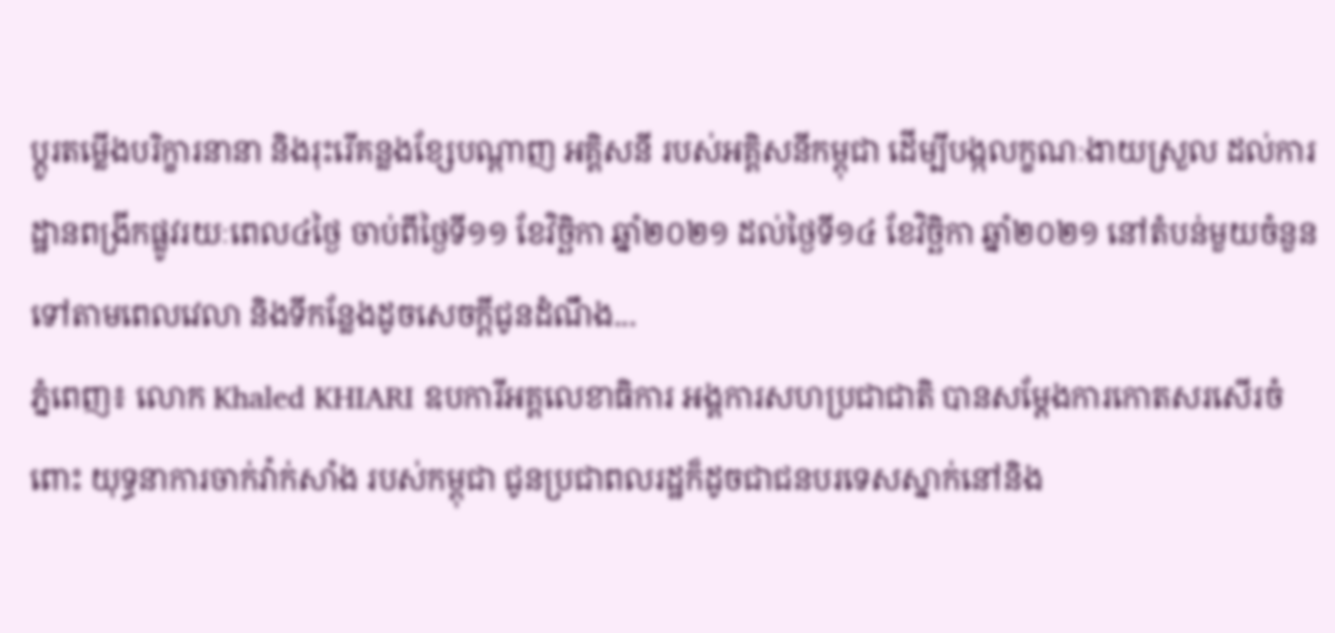ប្តូរតម្លើងបរិក្ខារនានា និងរុះរើគន្លងខ្សែបណ្តាញ អគ្គិសនី របស់អគ្គិសនីកម្ពុជា ដើម្បីបង្កលក្ខណៈងាយស្រួល ដល់ការដ្ឋានពង្រីកផ្លូវរយៈពេល៤ថ្ងៃ ចាប់ពីថ្ងៃទី១១ ខែវិច្ឆិកា ឆ្នាំ២០២១ ដល់ថ្ងៃទី១៤ ខែវិច្ឆិកា ឆ្នាំ២០២១ នៅតំបន់មួយចំនួន ទៅតាមពេលវេលា និងទីកន្លែងដូចសេចក្តីជូនដំណឹង...
ភ្នំពេញ៖ លោក Khaled KHIARI ឧបការីអគ្គលេខាធិការ អង្គការសហប្រជាជាតិ បានសម្ដែងការកោតសរសើរចំពោះ យុទ្ធនាការចាក់វ៉ាក់សាំង របស់កម្ពុជា ជូនប្រជាពលរដ្ឋក៏ដូចជាជនបរទេសស្នាក់នៅនិង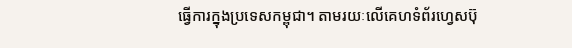ធ្វើការក្នុងប្រទេសកម្ពុជា។ តាមរយៈលើគេហទំព័រហ្វេសប៊ុ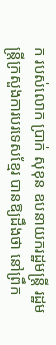ក របស់លោក ប្រាក់ សុខុន ឧបនាយករដ្ឋមន្រ្តី រដ្ឋមន្ត្រីក្រសួងការបរទេសខ្មែរ បានឱ្យដឹងថា នៅព្រឹក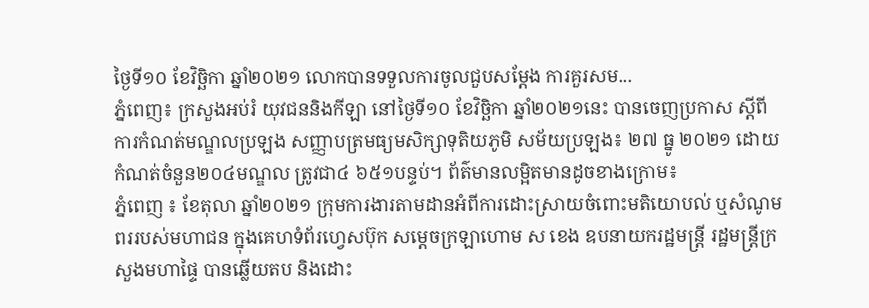ថ្ងៃទី១០ ខែវិច្ឆិកា ឆ្នាំ២០២១ លោកបានទទួលការចូលជួបសម្តែង ការគួរសម...
ភ្នំពេញ៖ ក្រសួងអប់រំ យុវជននិងកីឡា នៅថ្ងៃទី១០ ខែវិច្ឆិកា ឆ្នាំ២០២១នេះ បានចេញប្រកាស ស្ដីពីការកំណត់មណ្ឌលប្រឡង សញ្ញាបត្រមធ្យមសិក្សាទុតិយភូមិ សម័យប្រឡង៖ ២៧ ធ្នូ ២០២១ ដោយកំណត់ចំនួន២០៤មណ្ឌល ត្រូវជា៤ ៦៥១បន្ទប់។ ព័ត៌មានលម្អិតមានដូចខាងក្រោម៖
ភ្នំពេញ ៖ ខែតុលា ឆ្នាំ២០២១ ក្រុមការងារតាមដានអំពីការដោះស្រាយចំពោះមតិយោបល់ ឬសំណូមពររបស់មហាជន ក្នុងគេហទំព័រហ្វេសប៊ុក សម្ដេចក្រឡាហោម ស ខេង ឧបនាយករដ្ឋមន្ដ្រី រដ្ឋមន្ដ្រីក្រសួងមហាផ្ទៃ បានឆ្លើយតប និងដោះ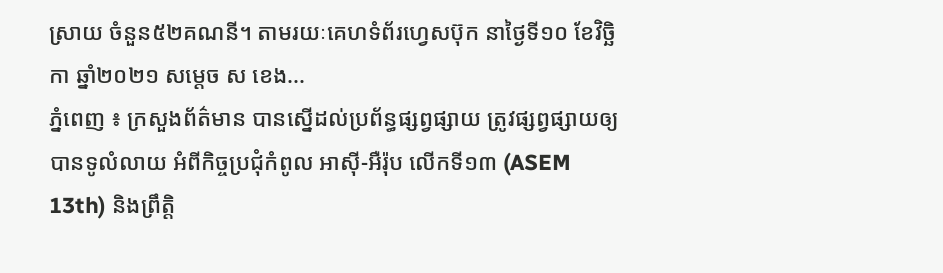ស្រាយ ចំនួន៥២គណនី។ តាមរយៈគេហទំព័រហ្វេសប៊ុក នាថ្ងៃទី១០ ខែវិច្ឆិកា ឆ្នាំ២០២១ សម្ដេច ស ខេង...
ភ្នំពេញ ៖ ក្រសួងព័ត៌មាន បានស្នើដល់ប្រព័ន្ធផ្សព្វផ្សាយ ត្រូវផ្សព្វផ្សាយឲ្យបានទូលំលាយ អំពីកិច្ចប្រជុំកំពូល អាស៊ី-អឺរ៉ុប លើកទី១៣ (ASEM 13th) និងព្រឹត្តិ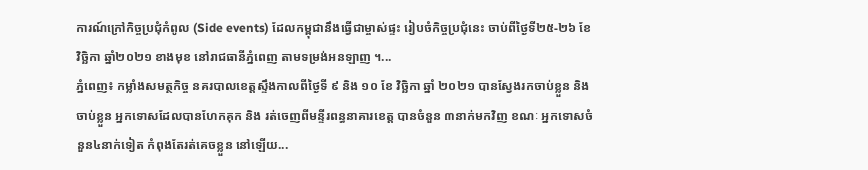ការណ៍ក្រៅកិច្ចប្រជុំកំពូល (Side events) ដែលកម្ពុជានឹងធ្វើជាម្ចាស់ផ្ទះ រៀបចំកិច្ចប្រជុំនេះ ចាប់ពីថ្ងៃទី២៥-២៦ ខែវិច្ឆិកា ឆ្នាំ២០២១ ខាងមុខ នៅរាជធានីភ្នំពេញ តាមទម្រង់អនឡាញ ។...
ភ្នំពេញ៖ កម្លាំងសមត្ថកិច្ច នគរបាលខេត្តស្ទឹងកាលពីថ្ងៃទី ៩ និង ១០ ខែ វិច្ឆិកា ឆ្នាំ ២០២១ បានស្វែងរកចាប់ខ្លួន និង ចាប់ខ្លួន អ្នកទោសដែលបានហែកគុក និង រត់ចេញពីមន្ទីរពន្ធនាគារខេត្ត បានចំនួន ៣នាក់មកវិញ ខណៈ អ្នកទោសចំនួន៤នាក់ទៀត កំពុងតែរត់គេចខ្លួន នៅឡើយ...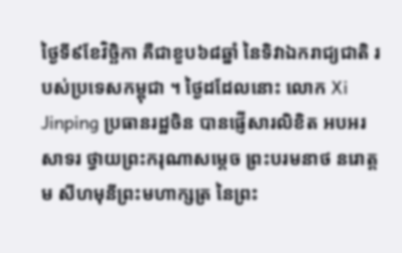ថ្ងៃទី៩ខែវិច្ឆិកា គឺជាខួប៦៨ឆ្នាំ នៃទិវាឯករាជ្យជាតិ របស់ប្រទេសកម្ពុជា ។ ថ្ងៃដដែលនោះ លោក Xi Jinping ប្រធានរដ្ឋចិន បានផ្ញើសារលិខិត អបអរសាទរ ថ្វាយព្រះករុណាសម្តេច ព្រះបរមនាថ នរោត្តម សីហមុនីព្រះមហាក្សត្រ នៃព្រះ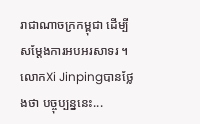រាជាណាចក្រកម្ពុជា ដើម្បីសម្តែងការអបអរសាទរ ។ លោកXi Jinpingបានថ្លែងថា បច្ចុប្បន្ននេះ...